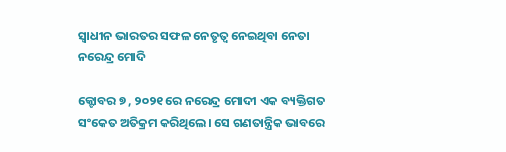ସ୍ୱାଧୀନ ଭାରତର ସଫଳ ନେତୃତ୍ୱ ନେଇଥିବା ନେତା ନରେନ୍ଦ୍ର ମୋଦି

କ୍ଟୋବର ୭ , ୨୦୨୧ ରେ ନରେନ୍ଦ୍ର ମୋଦୀ ଏକ ବ୍ୟକ୍ତିଗତ ସଂକେତ ଅତିକ୍ରମ କରିଥିଲେ। ସେ ଗଣତାନ୍ତ୍ରିକ ଭାବରେ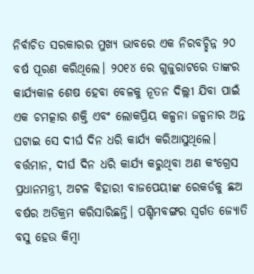ନିର୍ବାଚିତ ସରକାରର ମୁଖ୍ୟ ଭାବରେ ଏକ ନିରବଚ୍ଛିନ୍ନ ୨୦ ବର୍ଷ ପୂରଣ କରିଥିଲେ। ୨୦୧୪ ରେ ଗୁଜୁରାଟରେ ତାଙ୍କର କାର୍ଯ୍ୟକାଳ ଶେଷ ହେବା ବେଳକୁ ନୂତନ ଦିଲ୍ଲୀ ଯିବା ପାଇଁ ଏକ ଚମତ୍କାର ଶକ୍ତି ଏବଂ ଲୋକପ୍ରିୟ କଳ୍ପନା ଜଳ୍ପନାର ଅନ୍ତ ଘଟାଇ ସେ ଦୀର୍ଘ ଦିନ ଧରି କାର୍ଯ୍ୟ କରିଆସୁଥିଲେ। ବର୍ତ୍ତମାନ, ଦୀର୍ଘ ଦିନ ଧରି କାର୍ଯ୍ୟ କରୁଥିବା ଅଣ କଂଗ୍ରେସ ପ୍ରଧାନମନ୍ତ୍ରୀ, ଅଟଳ ବିହାରୀ ବାଜପେୟୀଙ୍କ ରେକର୍ଡକୁ ଛଅ ବର୍ଷର ଅତିକ୍ରମ କରିସାରିଛନ୍ତି। ପଶ୍ଚିମବଙ୍ଗର ସ୍ୱର୍ଗତ ଜ୍ୟୋତି ବସୁ ହେଉ କିମ୍ବା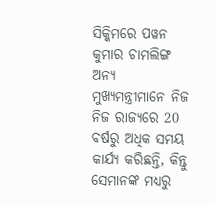ସିକ୍କିମରେ ପୱନ କୁମାର ଚାମଲିଙ୍ଗ ଅନ୍ୟ ମୁଖ୍ୟମନ୍ତ୍ରୀମାନେ ନିଜ ନିଜ ରାଜ୍ୟରେ 20 ବର୍ଷରୁ ଅଧିକ ସମୟ କାର୍ଯ୍ୟ କରିଛନ୍ତି, କିନ୍ତୁ ସେମାନଙ୍କ ମଧ୍ୟରୁ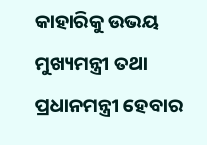କାହାରିକୁ ଉଭୟ ମୁଖ୍ୟମନ୍ତ୍ରୀ ତଥା ପ୍ରଧାନମନ୍ତ୍ରୀ ହେବାର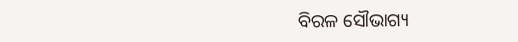ବିରଳ ସୌଭାଗ୍ୟ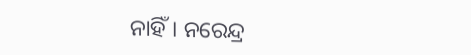ନାହିଁ। ନରେନ୍ଦ୍ର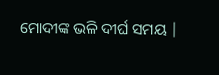ମୋଦୀଙ୍କ ଭଳି ଦୀର୍ଘ ସମୟ |